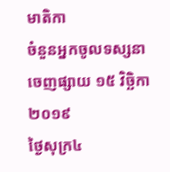មាតិកា
ចំនួនអ្នកចូលទស្សនា
ចេញផ្សាយ ១៥ វិច្ឆិកា ២០១៩
ថ្ងៃសុក្រ៤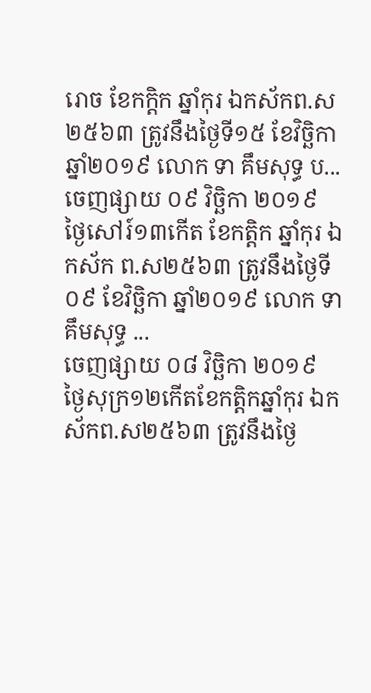រោច ខែកក្តិក ឆ្នាំកុរ ឯកស័កព.ស២៥៦៣ ត្រូវនឹងថ្ងៃទី១៥ ខែវិច្ឆិកា ឆ្នាំ២០១៩ លោក ទា គឹមសុទ្ធ ប...
ចេញផ្សាយ ០៩ វិច្ឆិកា ២០១៩
ថ្ងៃសៅរ៍១៣កើត ខែកត្តិក ឆ្នាំកុរ ឯកស័ក ព.ស២៥៦៣ ត្រូវនឹងថ្ងៃទី០៩ ខែវិច្ឆិកា ឆ្នាំ២០១៩ លោក ទា គឹមសុទ្ធ ...
ចេញផ្សាយ ០៨ វិច្ឆិកា ២០១៩
ថ្ងៃសុក្រ១២កើតខែកត្តិកឆ្នាំកុរ ឯកស័កព.ស២៥៦៣ ត្រូវនឹងថ្ងៃ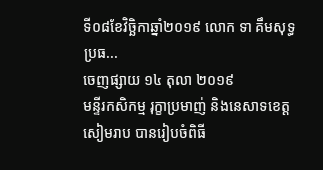ទី០៨ខែវិច្ឆិកាឆ្នាំ២០១៩ លោក ទា គឹមសុទ្ធ ប្រធ...
ចេញផ្សាយ ១៤ តុលា ២០១៩
មន្ទីរកសិកម្ម រុក្ខាប្រមាញ់ និងនេសាទខេត្តសៀមរាប បានរៀបចំពិធី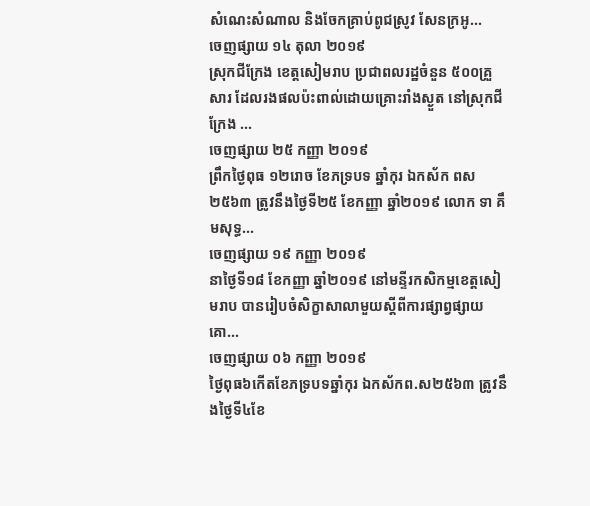សំណេះសំណាល និងចែកគ្រាប់ពូជស្រូវ សែនក្រអូ...
ចេញផ្សាយ ១៤ តុលា ២០១៩
ស្រុកជីក្រែង ខេត្តសៀមរាប ប្រជាពលរដ្ឋចំនួន ៥០០គ្រួសារ ដែលរងផលប៉ះពាល់ដោយគ្រោះរាំងស្ងួត នៅស្រុកជីក្រែង ...
ចេញផ្សាយ ២៥ កញ្ញា ២០១៩
ព្រឹកថ្ងៃពុធ ១២រោច ខែភទ្របទ ឆ្នាំកុរ ឯកស័ក ពស២៥៦៣ ត្រូវនឹងថ្ងៃទី២៥ ខែកញ្ញា ឆ្នាំ២០១៩ លោក ទា គឹមសុទ្ធ...
ចេញផ្សាយ ១៩ កញ្ញា ២០១៩
នាថ្ងៃទី១៨ ខែកញ្ញា ឆ្នាំ២០១៩ នៅមន្ទីរកសិកម្មខេត្តសៀមរាប បានរៀបចំសិក្ខាសាលាមួយស្តីពីការផ្សាព្វផ្សាយគោ...
ចេញផ្សាយ ០៦ កញ្ញា ២០១៩
ថ្ងៃពុធ៦កើតខែភទ្របទឆ្នាំកុរ ឯកស័កព.ស២៥៦៣ ត្រូវនឹងថ្ងៃទី៤ខែ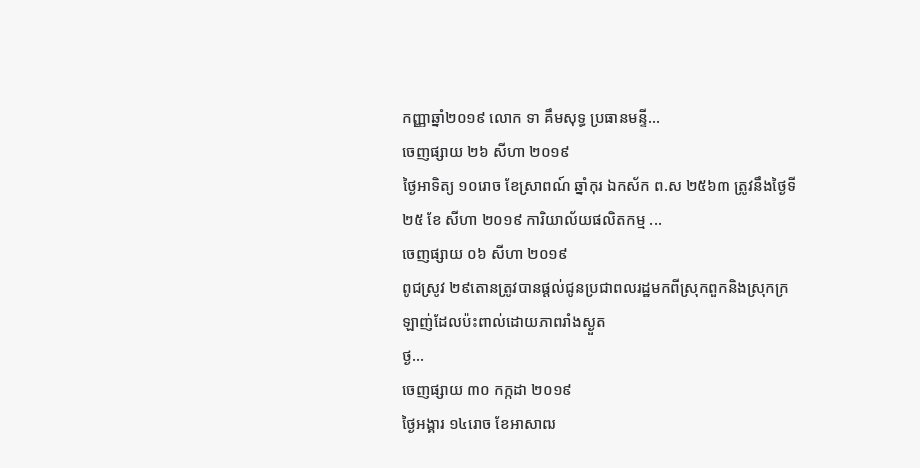កញ្ញាឆ្នាំ២០១៩ លោក ទា គឹមសុទ្ធ ប្រធានមន្ទី...
ចេញផ្សាយ ២៦ សីហា ២០១៩
ថ្ងៃអាទិត្យ ១០រោច ខែស្រាពណ៍ ឆ្នាំកុរ ឯកស័ក ព.ស ២៥៦៣ ត្រូវនឹងថ្ងៃទី២៥ ខែ សីហា ២០១៩ ការិយាល័យផលិតកម្ម ...
ចេញផ្សាយ ០៦ សីហា ២០១៩
ពូជស្រូវ ២៩តោនត្រូវបានផ្តល់ជូនប្រជាពលរដ្ឋមកពីស្រុកពួកនិងស្រុកក្រឡាញ់ដែលប៉ះពាល់ដោយភាពរាំងស្ងួត
ថ្ង...
ចេញផ្សាយ ៣០ កក្កដា ២០១៩
ថ្ងៃអង្គារ ១៤រោច ខែអាសាឍ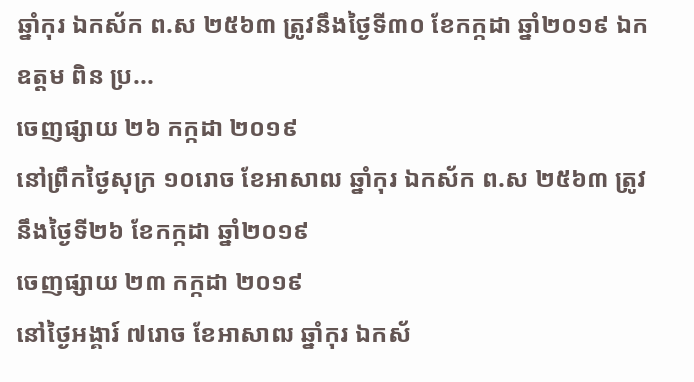ឆ្នាំកុរ ឯកស័ក ព.ស ២៥៦៣ ត្រូវនឹងថ្ងៃទី៣០ ខែកក្កដា ឆ្នាំ២០១៩ ឯកឧត្តម ពិន ប្រ...
ចេញផ្សាយ ២៦ កក្កដា ២០១៩
នៅព្រឹកថ្ងៃសុក្រ ១០រោច ខែអាសាឍ ឆ្នាំកុរ ឯកស័ក ព.ស ២៥៦៣ ត្រូវនឹងថ្ងៃទី២៦ ខែកក្កដា ឆ្នាំ២០១៩
ចេញផ្សាយ ២៣ កក្កដា ២០១៩
នៅថ្ងៃអង្គារ៍ ៧រោច ខែអាសាឍ ឆ្នាំកុរ ឯកស័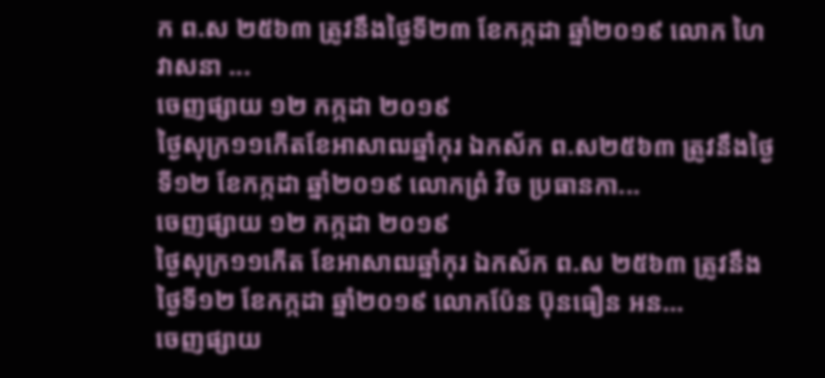ក ព.ស ២៥៦៣ ត្រូវនឹងថ្ងៃទី២៣ ខែកក្កដា ឆ្នាំ២០១៩ លោក ហៃ វាសនា ...
ចេញផ្សាយ ១២ កក្កដា ២០១៩
ថ្ងៃសុក្រ១១កើតខែអាសាឍឆ្នាំកុរ ឯកស័ក ព.ស២៥៦៣ ត្រូវនឹងថ្ងៃទី១២ ខែកក្កដា ឆ្នាំ២០១៩ លោកព្រំ វិច ប្រធានកា...
ចេញផ្សាយ ១២ កក្កដា ២០១៩
ថ្ងៃសុក្រ១១កើត ខែអាសាឍឆ្នាំកុរ ឯកស័ក ព.ស ២៥៦៣ ត្រូវនឹងថ្ងៃទី១២ ខែកក្កដា ឆ្នាំ២០១៩ លោកប៉ែន ប៊ុនធឿន អន...
ចេញផ្សាយ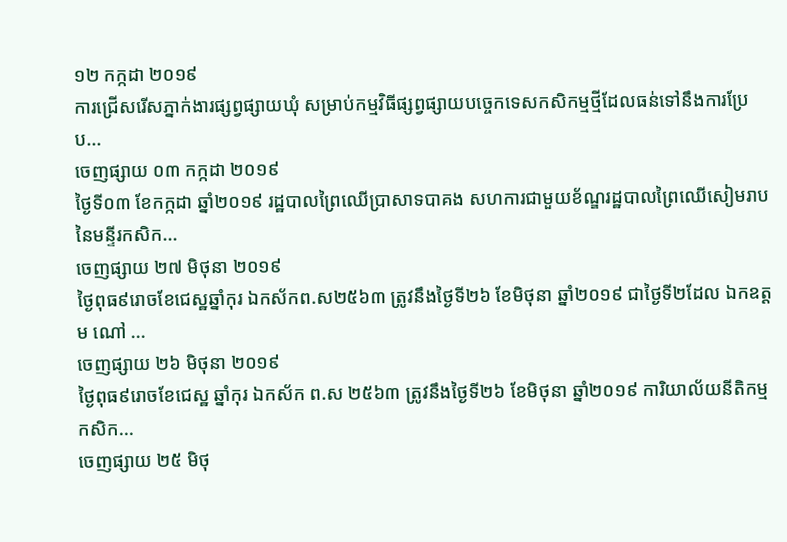១២ កក្កដា ២០១៩
ការជ្រើសរើសភ្នាក់ងារផ្សព្វផ្សាយឃុំ សម្រាប់កម្មវិធីផ្សព្វផ្សាយបច្ចេកទេសកសិកម្មថ្មីដែលធន់ទៅនឹងការប្រែប...
ចេញផ្សាយ ០៣ កក្កដា ២០១៩
ថ្ងៃទី០៣ ខែកក្កដា ឆ្នាំ២០១៩ រដ្ឋបាលព្រៃឈើប្រាសាទបាគង សហការជាមួយខ័ណ្ឌរដ្ឋបាលព្រៃឈើសៀមរាប នៃមន្ទីរកសិក...
ចេញផ្សាយ ២៧ មិថុនា ២០១៩
ថ្ងៃពុធ៩រោចខែជេស្ឋឆ្នាំកុរ ឯកស័កព.ស២៥៦៣ ត្រូវនឹងថ្ងៃទី២៦ ខែមិថុនា ឆ្នាំ២០១៩ ជាថ្ងៃទី២ដែល ឯកឧត្តម ណៅ ...
ចេញផ្សាយ ២៦ មិថុនា ២០១៩
ថ្ងៃពុធ៩រោចខែជេស្ឋ ឆ្នាំកុរ ឯកស័ក ព.ស ២៥៦៣ ត្រូវនឹងថ្ងៃទី២៦ ខែមិថុនា ឆ្នាំ២០១៩ ការិយាល័យនីតិកម្មកសិក...
ចេញផ្សាយ ២៥ មិថុ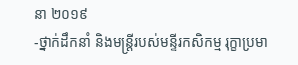នា ២០១៩
-ថ្នាក់ដឹកនាំ និងមន្ត្រីរបស់មន្ទីរកសិកម្ម រុក្ខាប្រមា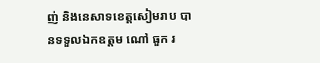ញ់ និងនេសាទខេត្តសៀមរាប បានទទួលឯកឧត្តម ណៅ ធួក រ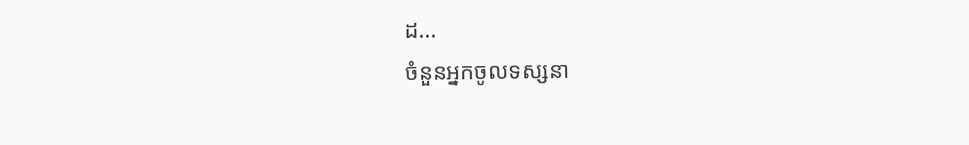ដ...
ចំនួនអ្នកចូលទស្សនា